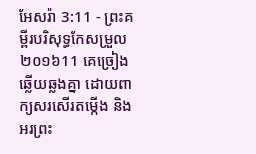អែសរ៉ា 3:11 - ព្រះគម្ពីរបរិសុទ្ធកែសម្រួល ២០១៦11 គេច្រៀងឆ្លើយឆ្លងគ្នា ដោយពាក្យសរសើរតម្កើង និងអរព្រះ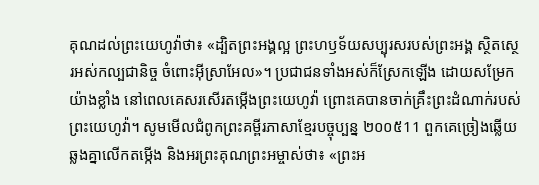គុណដល់ព្រះយេហូវ៉ាថា៖ «ដ្បិតព្រះអង្គល្អ ព្រះហឫទ័យសប្បុរសរបស់ព្រះអង្គ ស្ថិតស្ថេរអស់កល្បជានិច្ច ចំពោះអ៊ីស្រាអែល»។ ប្រជាជនទាំងអស់ក៏ស្រែកឡើង ដោយសម្រែកយ៉ាងខ្លាំង នៅពេលគេសរសើរតម្កើងព្រះយេហូវ៉ា ព្រោះគេបានចាក់គ្រឹះព្រះដំណាក់របស់ព្រះយេហូវ៉ា។ សូមមើលជំពូកព្រះគម្ពីរភាសាខ្មែរបច្ចុប្បន្ន ២០០៥11 ពួកគេច្រៀងឆ្លើយឆ្លងគ្នាលើកតម្កើង និងអរព្រះគុណព្រះអម្ចាស់ថា៖ «ព្រះអ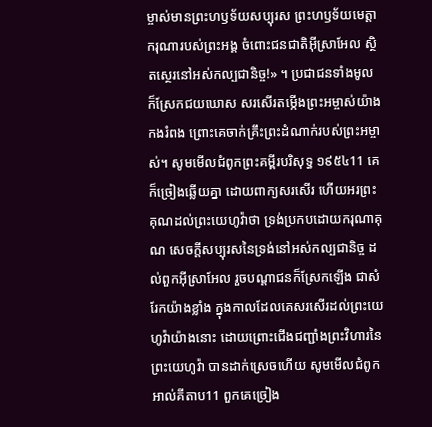ម្ចាស់មានព្រះហឫទ័យសប្បុរស ព្រះហឫទ័យមេត្តាករុណារបស់ព្រះអង្គ ចំពោះជនជាតិអ៊ីស្រាអែល ស្ថិតស្ថេរនៅអស់កល្បជានិច្ច!» ។ ប្រជាជនទាំងមូលក៏ស្រែកជយឃោស សរសើរតម្កើងព្រះអម្ចាស់យ៉ាងកងរំពង ព្រោះគេចាក់គ្រឹះព្រះដំណាក់របស់ព្រះអម្ចាស់។ សូមមើលជំពូកព្រះគម្ពីរបរិសុទ្ធ ១៩៥៤11 គេក៏ច្រៀងឆ្លើយគ្នា ដោយពាក្យសរសើរ ហើយអរព្រះគុណដល់ព្រះយេហូវ៉ាថា ទ្រង់ប្រកបដោយករុណាគុណ សេចក្ដីសប្បុរសនៃទ្រង់នៅអស់កល្បជានិច្ច ដល់ពួកអ៊ីស្រាអែល រួចបណ្តាជនក៏ស្រែកឡើង ជាសំរែកយ៉ាងខ្លាំង ក្នុងកាលដែលគេសរសើរដល់ព្រះយេហូវ៉ាយ៉ាងនោះ ដោយព្រោះជើងជញ្ជាំងព្រះវិហារនៃព្រះយេហូវ៉ា បានដាក់ស្រេចហើយ សូមមើលជំពូកអាល់គីតាប11 ពួកគេច្រៀង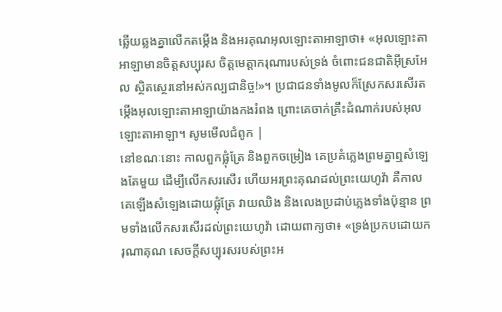ឆ្លើយឆ្លងគ្នាលើកតម្កើង និងអរគុណអុលឡោះតាអាឡាថា៖ «អុលឡោះតាអាឡាមានចិត្តសប្បុរស ចិត្តមេត្តាករុណារបស់ទ្រង់ ចំពោះជនជាតិអ៊ីស្រអែល ស្ថិតស្ថេរនៅអស់កល្បជានិច្ច!»។ ប្រជាជនទាំងមូលក៏ស្រែកសរសើរតម្កើងអុលឡោះតាអាឡាយ៉ាងកងរំពង ព្រោះគេចាក់គ្រឹះដំណាក់របស់អុលឡោះតាអាឡា។ សូមមើលជំពូក |
នៅខណៈនោះ កាលពួកផ្លុំត្រែ និងពួកចម្រៀង គេប្រគំភ្លេងព្រមគ្នាឮសំឡេងតែមួយ ដើម្បីលើកសរសើរ ហើយអរព្រះគុណដល់ព្រះយេហូវ៉ា គឺកាលគេឡើងសំឡេងដោយផ្លុំត្រែ វាយឈិង និងលេងប្រដាប់ភ្លេងទាំងប៉ុន្មាន ព្រមទាំងលើកសរសើរដល់ព្រះយេហូវ៉ា ដោយពាក្យថា៖ «ទ្រង់ប្រកបដោយករុណាគុណ សេចក្ដីសប្បុរសរបស់ព្រះអ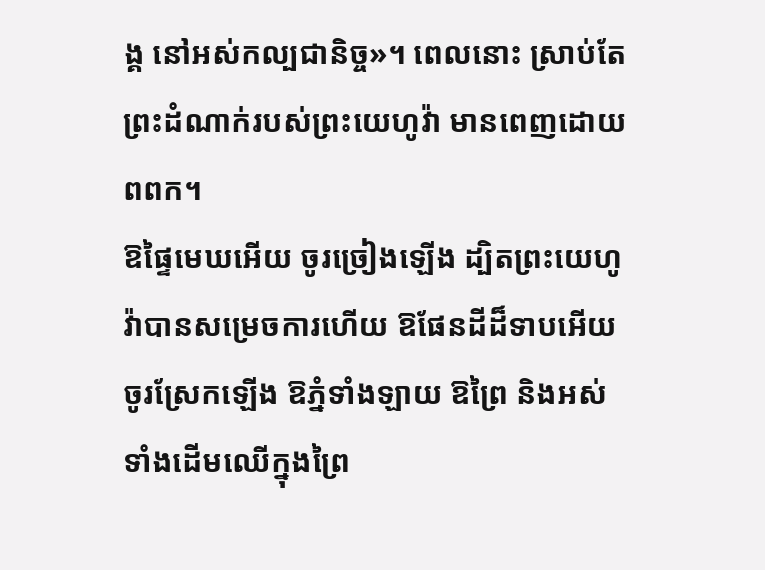ង្គ នៅអស់កល្បជានិច្ច»។ ពេលនោះ ស្រាប់តែព្រះដំណាក់របស់ព្រះយេហូវ៉ា មានពេញដោយពពក។
ឱផ្ទៃមេឃអើយ ចូរច្រៀងឡើង ដ្បិតព្រះយេហូវ៉ាបានសម្រេចការហើយ ឱផែនដីដ៏ទាបអើយ ចូរស្រែកឡើង ឱភ្នំទាំងឡាយ ឱព្រៃ និងអស់ទាំងដើមឈើក្នុងព្រៃ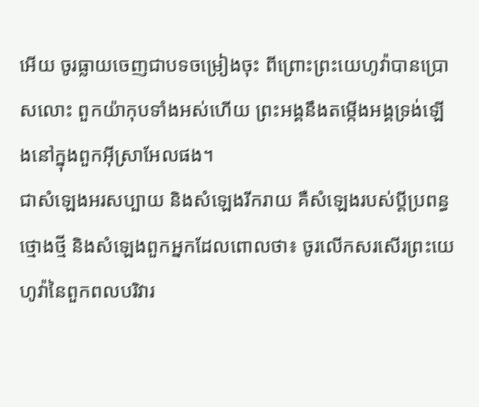អើយ ចូរធ្លាយចេញជាបទចម្រៀងចុះ ពីព្រោះព្រះយេហូវ៉ាបានប្រោសលោះ ពួកយ៉ាកុបទាំងអស់ហើយ ព្រះអង្គនឹងតម្កើងអង្គទ្រង់ឡើងនៅក្នុងពួកអ៊ីស្រាអែលផង។
ជាសំឡេងអរសប្បាយ និងសំឡេងរីករាយ គឺសំឡេងរបស់ប្ដីប្រពន្ធថ្មោងថ្មី និងសំឡេងពួកអ្នកដែលពោលថា៖ ចូរលើកសរសើរព្រះយេហូវ៉ានៃពួកពលបរិវារ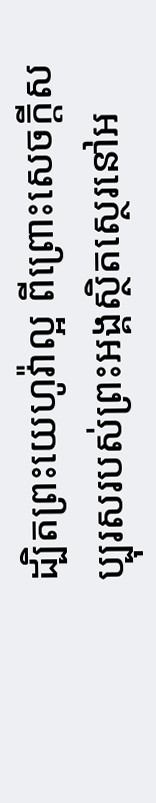ដ្បិតព្រះយេហូវ៉ាល្អ ពីព្រោះសេចក្ដីសប្បុរសរបស់ព្រះអង្គស្ថិតស្ថេរនៅអ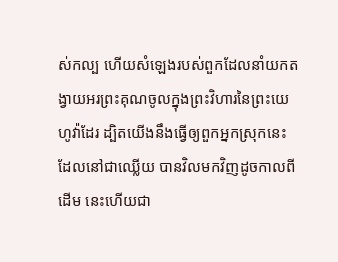ស់កល្ប ហើយសំឡេងរបស់ពួកដែលនាំយកតង្វាយអរព្រះគុណចូលក្នុងព្រះវិហារនៃព្រះយេហូវ៉ាដែរ ដ្បិតយើងនឹងធ្វើឲ្យពួកអ្នកស្រុកនេះ ដែលនៅជាឈ្លើយ បានវិលមកវិញដូចកាលពីដើម នេះហើយជា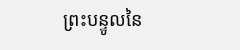ព្រះបន្ទូលនៃ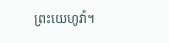ព្រះយេហូវ៉ា។